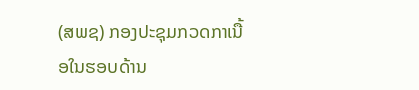(ສພຊ) ກອງປະຊຸມກວດກາເນື້ອໃນຮອບດ້ານ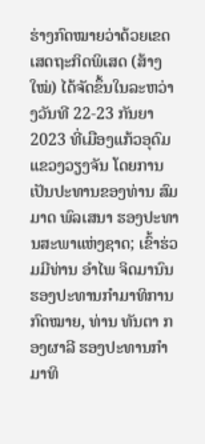ຮ່າງກົດໝາຍວ່າດ້ວຍເຂດເສດຖະກິດພິເສດ (ສ້າງໃໝ່) ໄດ້ຈັດຂຶ້ນໃນລະຫວ່າງວັນທີ 22-23 ກັນຍາ 2023 ທີ່ເມືອງແກ້ວອຸດົມ ແຂວງວຽງຈັນ ໂດຍການເປັນປະທານຂອງທ່ານ ສົມມາດ ພົລເສນາ ຮອງປະທານສະພາແຫ່ງຊາດ; ເຂົ້າຮ່ວມມີທ່ານ ອໍາໄພ ຈິດມານົນ ຮອງປະທານກຳມາທິການກົດໝາຍ, ທ່ານ ທັນຕາ ກອງຜາລີ ຮອງປະທານກໍາມາທິ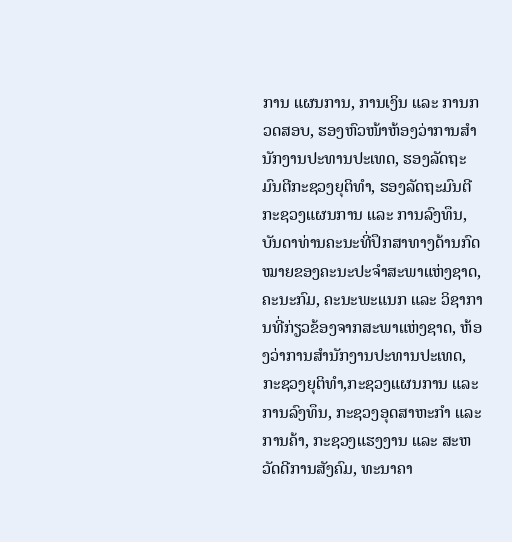ການ ແຜນການ, ການເງິນ ແລະ ການກວດສອບ, ຮອງຫົວໜ້າຫ້ອງວ່າການສໍານັກງານປະທານປະເທດ, ຮອງລັດຖະມົນຕີກະຊວງຍຸຕິທໍາ, ຮອງລັດຖະມົນຕີກະຊວງແຜນການ ແລະ ການລົງທຶນ, ບັນດາທ່ານຄະນະທີ່ປຶກສາທາງດ້ານກົດໝາຍຂອງຄະນະປະຈໍາສະພາແຫ່ງຊາດ, ຄະນະກົມ, ຄະນະພະແນກ ແລະ ວິຊາການທີ່ກ່ຽວຂ້ອງຈາກສະພາແຫ່ງຊາດ, ຫ້ອງວ່າການສໍານັກງານປະທານປະເທດ, ກະຊວງຍຸຕິທໍາ,ກະຊວງແຜນການ ແລະ ການລົງທຶນ, ກະຊວງອຸດສາຫະກໍາ ແລະ ການຄ້າ, ກະຊວງແຮງງານ ແລະ ສະຫວັດດີການສັງຄົມ, ທະນາຄາ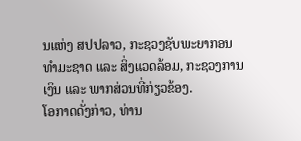ນແຫ່ງ ສປປລາວ, ກະຊວງຊັບພະຍາກອນທໍາມະຊາດ ແລະ ສິ່ງແວດລ້ອມ, ກະຊວງການເງິນ ແລະ ພາກສ່ວນທີ່ກ່ຽວຂ້ອງ.
ໂອກາດດັ່ງກ່າວ, ທ່ານ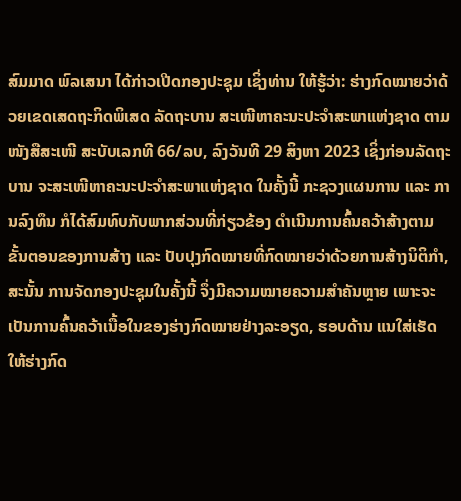ສົມມາດ ພົລເສນາ ໄດ້ກ່າວເປີດກອງປະຊຸມ ເຊິ່ງທ່ານ ໃຫ້ຮູ້ວ່າ: ຮ່າງກົດໝາຍວ່າດ້ວຍເຂດເສດຖະກິດພິເສດ ລັດຖະບານ ສະເໜີຫາຄະນະປະຈໍາສະພາແຫ່ງຊາດ ຕາມໜັງສືສະເໜີ ສະບັບເລກທີ 66/ລບ, ລົງວັນທີ 29 ສິງຫາ 2023 ເຊິ່ງກ່ອນລັດຖະບານ ຈະສະເໜີຫາຄະນະປະຈໍາສະພາແຫ່ງຊາດ ໃນຄັ້ງນີ້ ກະຊວງແຜນການ ແລະ ການລົງທຶນ ກໍໄດ້ສົມທົບກັບພາກສ່ວນທີ່ກ່ຽວຂ້ອງ ດໍາເນີນການຄົ້ນຄວ້າສ້າງຕາມຂັ້ນຕອນຂອງການສ້າງ ແລະ ປັບປຸງກົດໝາຍທີ່ກົດໝາຍວ່າດ້ວຍການສ້າງນິຕິກໍາ, ສະນັ້ນ ການຈັດກອງປະຊຸມໃນຄັ້ງນີ້ ຈຶ່ງມີຄວາມໝາຍຄວາມສຳຄັນຫຼາຍ ເພາະຈະເປັນການຄົ້ນຄວ້າເນື້ອໃນຂອງຮ່າງກົດໝາຍຢ່າງລະອຽດ, ຮອບດ້ານ ແນໃສ່ເຮັດໃຫ້ຮ່າງກົດ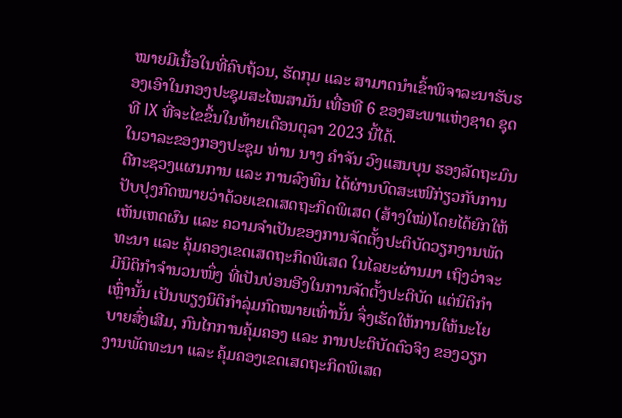ໝາຍມີເນື້ອໃນທີ່ຄົບຖ້ວນ, ຮັດກຸມ ແລະ ສາມາດນຳເຂົ້າພິຈາລະນາຮັບຮອງເອົາໃນກອງປະຊຸມສະໄໝສາມັນ ເທື່ອທີ 6 ຂອງສະພາແຫ່ງຊາດ ຊຸດທີ IX ທີ່ຈະໄຂຂຶ້ນໃນທ້າຍເດືອນຕຸລາ 2023 ນີ້ໄດ້.
ໃນວາລະຂອງກອງປະຊຸມ ທ່ານ ນາງ ຄໍາຈັນ ວົງແສນບຸນ ຮອງລັດຖະມົນຕີກະຊວງແຜນການ ແລະ ການລົງທຶນ ໄດ້ຜ່ານບົດສະເໜີກ່ຽວກັບການປັບປຸງກົດໝາຍວ່າດ້ວຍເຂດເສດຖະກິດພິເສດ (ສ້າງໃໝ່)ໂດຍໄດ້ຍົກໃຫ້ເຫັນເຫດຜົນ ແລະ ຄວາມຈຳເປັນຂອງການຈັດຕັ້ງປະຕິບັດວຽກງານພັດທະນາ ແລະ ຄຸ້ມຄອງເຂດເສດຖະກິດພິເສດ ໃນໄລຍະຜ່ານມາ ເຖິງວ່າຈະມີນິຕິກຳຈຳນວນໜຶ່ງ ທີ່ເປັນບ່ອນອີງໃນການຈັດຕັ້ງປະຕິບັດ ແຕ່ນິຕິກຳເຫຼົ່ານັ້ນ ເປັນພຽງນິຕິກຳລຸ່ມກົດໝາຍເທົ່ານັ້ນ ຈຶ່ງເຮັດໃຫ້ການໃຫ້ນະໂຍ ບາຍສົ່ງເສີມ, ກົນໄກການຄຸ້ມຄອງ ແລະ ການປະຕິບັດຕົວຈິງ ຂອງວຽກງານພັດທະນາ ແລະ ຄຸ້ມຄອງເຂດເສດຖະກິດພິເສດ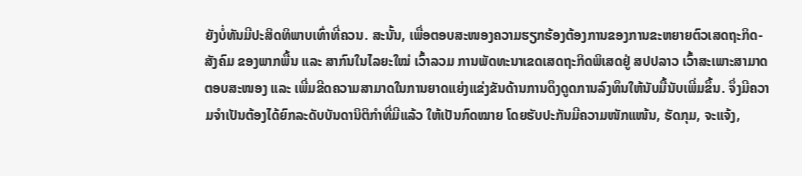ຍັງບໍ່ທັນມີປະສິດທິພາບເທົ່າທີ່ຄວນ. ສະນັ້ນ, ເພື່ອຕອບສະໜອງຄວາມຮຽກຮ້ອງຕ້ອງການຂອງການຂະຫຍາຍຕົວເສດຖະກິດ-ສັງຄົມ ຂອງພາກພື້ນ ແລະ ສາກົນໃນໄລຍະໃໝ່ ເວົ້າລວມ ການພັດທະນາເຂດເສດຖະກິດພິເສດຢູ່ ສປປລາວ ເວົ້າສະເພາະສາມາດຕອບສະໜອງ ແລະ ເພີ່ມຂີດຄວາມສາມາດໃນການຍາດແຍ່ງແຂ່ງຂັນດ້ານການດຶງດູດການລົງທຶນໃຫ້ນັບມື້ນັບເພີ່ມຂຶ້ນ. ຈຶ່ງມີຄວາມຈໍາເປັນຕ້ອງໄດ້ຍົກລະດັບບັນດານິຕິກຳທີ່ມີແລ້ວ ໃຫ້ເປັນກົດໝາຍ ໂດຍຮັບປະກັນມີຄວາມໜັກແໜ້ນ, ຮັດກຸມ, ຈະແຈ້ງ,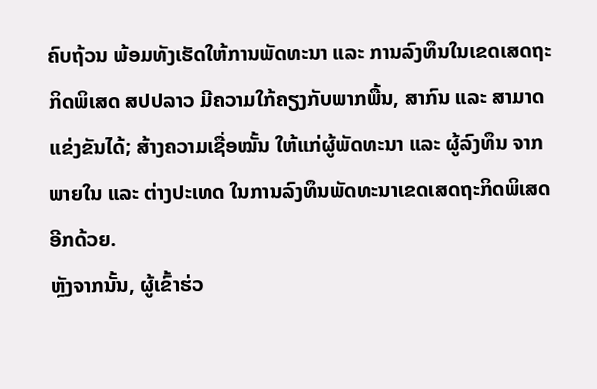ຄົບຖ້ວນ ພ້ອມທັງເຮັດໃຫ້ການພັດທະນາ ແລະ ການລົງທຶນໃນເຂດເສດຖະກິດພິເສດ ສປປລາວ ມີຄວາມໃກ້ຄຽງກັບພາກພື້ນ, ສາກົນ ແລະ ສາມາດແຂ່ງຂັນໄດ້; ສ້າງຄວາມເຊື່ອໝັ້ນ ໃຫ້ແກ່ຜູ້ພັດທະນາ ແລະ ຜູ້ລົງທຶນ ຈາກພາຍໃນ ແລະ ຕ່າງປະເທດ ໃນການລົງທຶນພັດທະນາເຂດເສດຖະກິດພິເສດ ອີກດ້ວຍ.
ຫຼັງຈາກນັ້ນ, ຜູ້ເຂົ້າຮ່ວ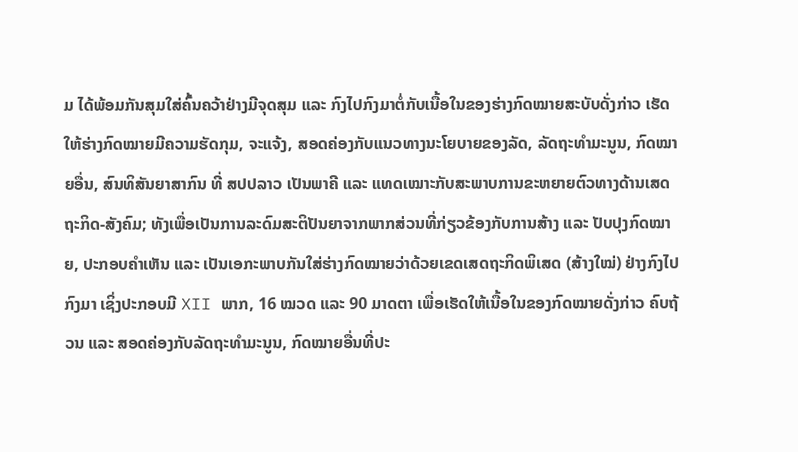ມ ໄດ້ພ້ອມກັນສຸມໃສ່ຄົ້ນຄວ້າຢ່າງມີຈຸດສຸມ ແລະ ກົງໄປກົງມາຕໍ່ກັບເນື້ອໃນຂອງຮ່າງກົດໝາຍສະບັບດັ່ງກ່າວ ເຮັດໃຫ້ຮ່າງກົດໝາຍມີຄວາມຮັດກຸມ, ຈະແຈ້ງ, ສອດຄ່ອງກັບແນວທາງນະໂຍບາຍຂອງລັດ, ລັດຖະທຳມະນູນ, ກົດໝາຍອື່ນ, ສົນທິສັນຍາສາກົນ ທີ່ ສປປລາວ ເປັນພາຄີ ແລະ ແທດເໝາະກັບສະພາບການຂະຫຍາຍຕົວທາງດ້ານເສດຖະກິດ-ສັງຄົມ; ທັງເພື່ອເປັນການລະດົມສະຕິປັນຍາຈາກພາກສ່ວນທີ່ກ່ຽວຂ້ອງກັບການສ້າງ ແລະ ປັບປຸງກົດໝາຍ, ປະກອບຄຳເຫັນ ແລະ ເປັນເອກະພາບກັນໃສ່ຮ່າງກົດໝາຍວ່າດ້ວຍເຂດເສດຖະກິດພິເສດ (ສ້າງໃໝ່) ຢ່າງກົງໄປກົງມາ ເຊິ່ງປະກອບມີ XII ພາກ, 16 ໝວດ ແລະ 90 ມາດຕາ ເພື່ອເຮັດໃຫ້ເນື້ອໃນຂອງກົດໝາຍດັ່ງກ່າວ ຄົບຖ້ວນ ແລະ ສອດຄ່ອງກັບລັດຖະທໍາມະນູນ, ກົດໝາຍອື່ນທີ່ປະ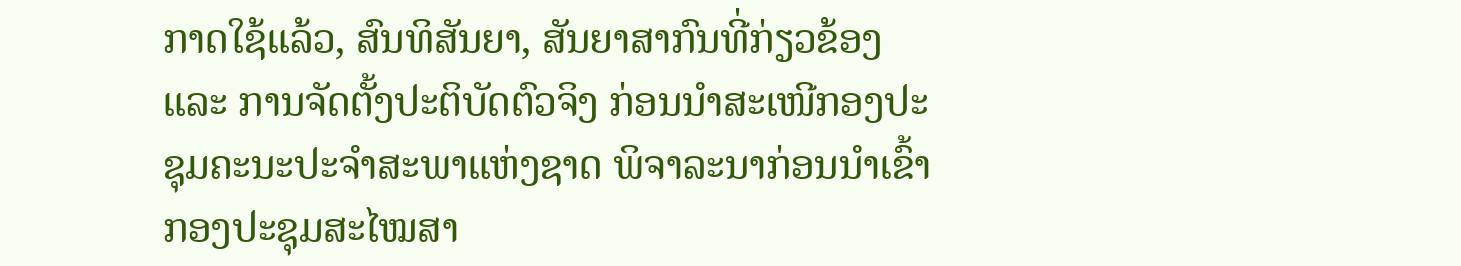ກາດໃຊ້ແລ້ວ, ສົນທິສັນຍາ, ສັນຍາສາກົນທີ່ກ່ຽວຂ້ອງ ແລະ ການຈັດຕັ້ງປະຕິບັດຕົວຈິງ ກ່ອນນໍາສະເໜີກອງປະຊຸມຄະນະປະຈຳສະພາແຫ່ງຊາດ ພິຈາລະນາກ່ອນນຳເຂົ້າກອງປະຊຸມສະໄໝສາ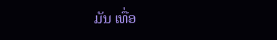ມັນ ເທື່ອ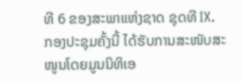ທີ 6 ຂອງສະພາແຫ່ງຊາດ ຊຸດທີ IX.
ກອງປະຊຸມຄັ້ງນີ້ ໄດ້ຮັບການສະໜັບສະໜູນໂດຍມູນນິທິເອ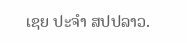ເຊຍ ປະຈຳ ສປປລາວ.